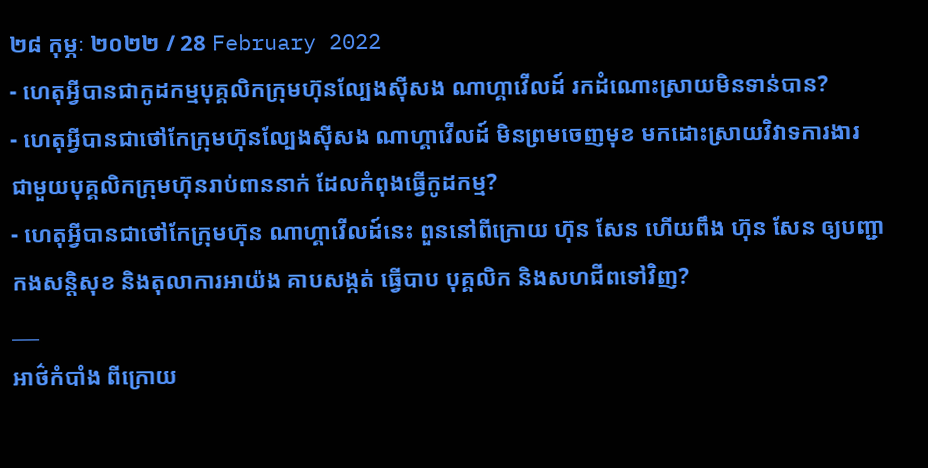២៨ កុម្ភៈ ២០២២ / 28 February 2022
- ហេតុអ្វីបានជាកូដកម្មបុគ្គលិកក្រុមហ៊ុនល្បែងស៊ីសង ណាហ្គាវើលដ៍ រកដំណោះស្រាយមិនទាន់បាន?
- ហេតុអ្វីបានជាថៅកែក្រុមហ៊ុនល្បែងស៊ីសង ណាហ្គាវើលដ៍ មិនព្រមចេញមុខ មកដោះស្រាយវិវាទការងារ ជាមួយបុគ្គលិកក្រុមហ៊ុនរាប់ពាននាក់ ដែលកំពុងធ្វើកូដកម្ម?
- ហេតុអ្វីបានជាថៅកែក្រុមហ៊ុន ណាហ្គាវើលដ៍នេះ ពួននៅពីក្រោយ ហ៊ុន សែន ហើយពឹង ហ៊ុន សែន ឲ្យបញ្ជា កងសន្តិសុខ និងតុលាការអាយ៉ង គាបសង្កត់ ធ្វើបាប បុគ្គលិក និងសហជីពទៅវិញ?
___
អាថ៌កំបាំង ពីក្រោយ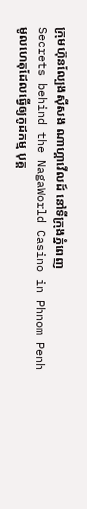ក្រុមហ៊ុនល្បែងស៊ីសង ណាហ្គាវើលដ៍ នៅទីក្រុងភ្នំពេញ
Secrets behind the NagaWorld Casino in Phnom Penh
មូលហេតុដែលធ្វើឲ្យកូដកម្ម បុគ្គ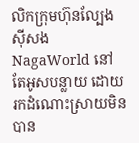លិកក្រុមហ៊ុនល្បែងស៊ីសង NagaWorld នៅតែអូសបន្លាយ ដោយរកដំណោះស្រាយមិនបាន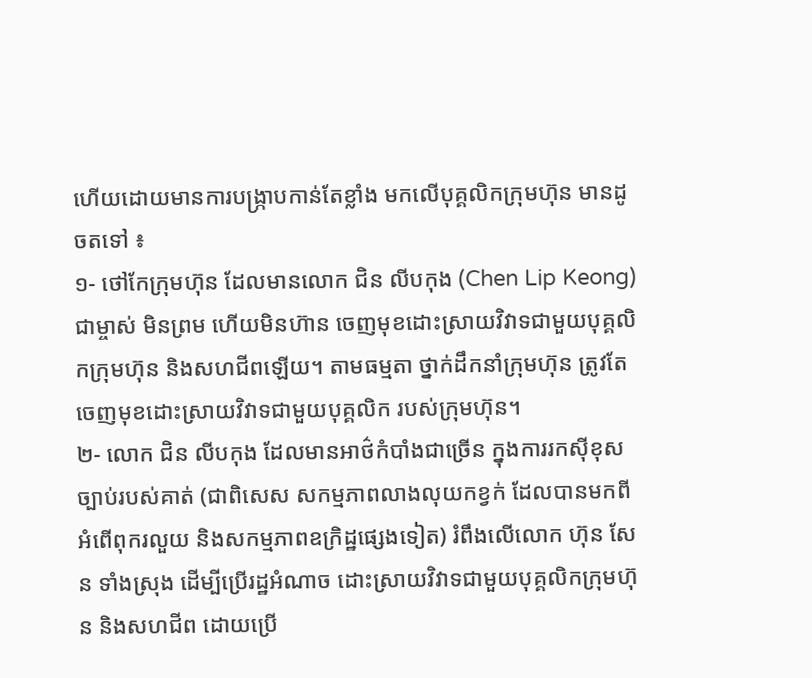ហើយដោយមានការបង្ក្រាបកាន់តែខ្លាំង មកលើបុគ្គលិកក្រុមហ៊ុន មានដូចតទៅ ៖
១- ថៅកែក្រុមហ៊ុន ដែលមានលោក ជិន លីបកុង (Chen Lip Keong) ជាម្ចាស់ មិនព្រម ហើយមិនហ៊ាន ចេញមុខដោះស្រាយវិវាទជាមួយបុគ្គលិកក្រុមហ៊ុន និងសហជីពឡើយ។ តាមធម្មតា ថ្នាក់ដឹកនាំក្រុមហ៊ុន ត្រូវតែចេញមុខដោះស្រាយវិវាទជាមួយបុគ្គលិក របស់ក្រុមហ៊ុន។
២- លោក ជិន លីបកុង ដែលមានអាថ៌កំបាំងជាច្រើន ក្នុងការរកស៊ីខុសច្បាប់របស់គាត់ (ជាពិសេស សកម្មភាពលាងលុយកខ្វក់ ដែលបានមកពីអំពើពុករលួយ និងសកម្មភាពឧក្រិដ្ឋផ្សេងទៀត) រំពឹងលើលោក ហ៊ុន សែន ទាំងស្រុង ដើម្បីប្រើរដ្ឋអំណាច ដោះស្រាយវិវាទជាមួយបុគ្គលិកក្រុមហ៊ុន និងសហជីព ដោយប្រើ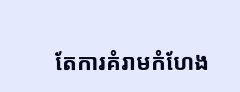តែការគំរាមកំហែង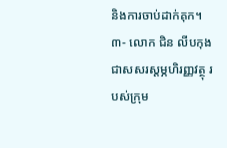និងការចាប់ដាក់គុក។
៣- លោក ជិន លីបកុង ជាសសរស្តម្ភហិរញ្ញវត្ថុ របស់ក្រុម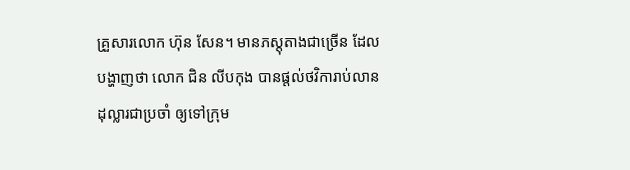គ្រួសារលោក ហ៊ុន សែន។ មានភស្តុតាងជាច្រើន ដែលបង្ហាញថា លោក ជិន លីបកុង បានផ្តល់ថវិការាប់លានដុល្លារជាប្រចាំ ឲ្យទៅក្រុម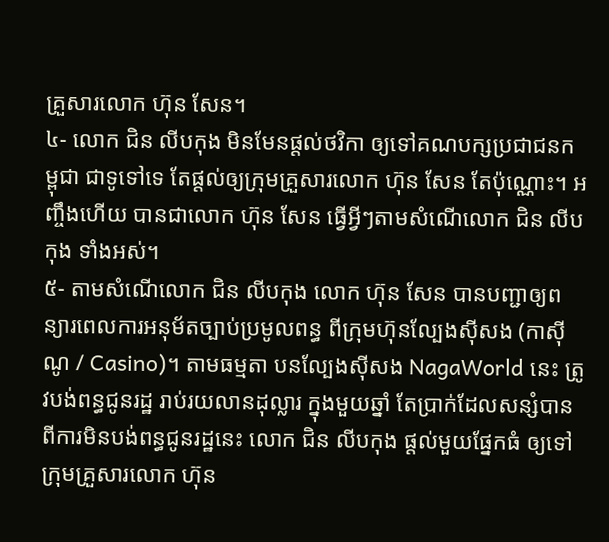គ្រួសារលោក ហ៊ុន សែន។
៤- លោក ជិន លីបកុង មិនមែនផ្តល់ថវិកា ឲ្យទៅគណបក្សប្រជាជនកម្ពុជា ជាទូទៅទេ តែផ្តល់ឲ្យក្រុមគ្រួសារលោក ហ៊ុន សែន តែប៉ុណ្ណោះ។ អញ្ចឹងហើយ បានជាលោក ហ៊ុន សែន ធ្វើអ្វីៗតាមសំណើលោក ជិន លីបកុង ទាំងអស់។
៥- តាមសំណើលោក ជិន លីបកុង លោក ហ៊ុន សែន បានបញ្ជាឲ្យពន្យារពេលការអនុម័តច្បាប់ប្រមូលពន្ធ ពីក្រុមហ៊ុនល្បែងស៊ីសង (កាស៊ីណូ / Casino)។ តាមធម្មតា បនល្បែងស៊ីសង NagaWorld នេះ ត្រូវបង់ពន្ធជូនរដ្ឋ រាប់រយលានដុល្លារ ក្នុងមួយឆ្នាំ តែប្រាក់ដែលសន្សំបានពីការមិនបង់ពន្ធជូនរដ្ឋនេះ លោក ជិន លីបកុង ផ្តល់មួយផ្នែកធំ ឲ្យទៅក្រុមគ្រួសារលោក ហ៊ុន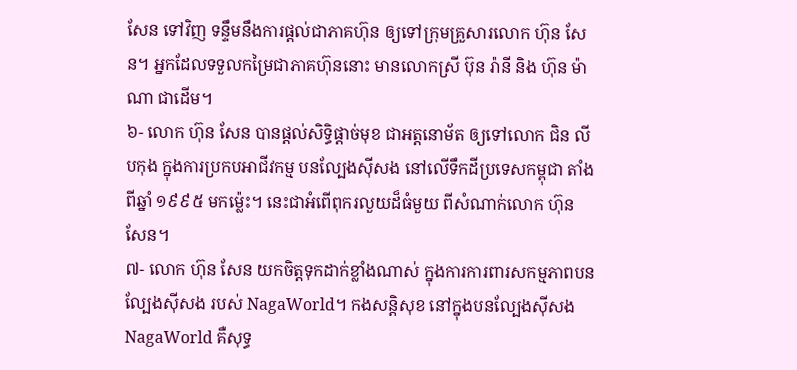សែន ទៅវិញ ទន្ទឹមនឹងការផ្តល់ជាភាគហ៊ុន ឲ្យទៅក្រុមគ្រួសារលោក ហ៊ុន សែន។ អ្នកដែលទទួលកម្រៃជាភាគហ៊ុននោះ មានលោកស្រី ប៊ុន រ៉ានី និង ហ៊ុន ម៉ាណា ជាដើម។
៦- លោក ហ៊ុន សែន បានផ្តល់សិទ្ធិផ្តាច់មុខ ជាអត្តនោម័ត ឲ្យទៅលោក ជិន លីបកុង ក្នុងការប្រកបអាជីវកម្ម បនល្បែងស៊ីសង នៅលើទឹកដីប្រទេសកម្ពុជា តាំងពីឆ្នាំ ១៩៩៥ មកម្ល៉េះ។ នេះជាអំពើពុករលួយដ៏ធំមួយ ពីសំណាក់លោក ហ៊ុន សែន។
៧- លោក ហ៊ុន សែន យកចិត្តទុកដាក់ខ្លាំងណាស់ ក្នុងការការពារសកម្មភាពបនល្បែងស៊ីសង របស់ NagaWorld។ កងសន្តិសុខ នៅក្នុងបនល្បែងស៊ីសង NagaWorld គឺសុទ្ធ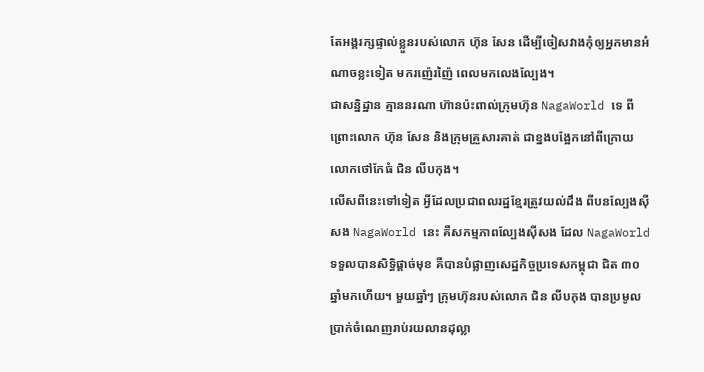តែអង្គរក្សផ្ទាល់ខ្លួនរបស់លោក ហ៊ុន សែន ដើម្បីចៀសវាងកុំឲ្យអ្នកមានអំណាចខ្លះទៀត មករញ៉េរញ៉ៃ ពេលមកលេងល្បែង។
ជាសន្និដ្ឋាន គ្មាននរណា ហ៊ានប៉ះពាល់ក្រុមហ៊ុន NagaWorld ទេ ពីព្រោះលោក ហ៊ុន សែន និងក្រុមគ្រួសារគាត់ ជាខ្នងបង្អែកនៅពីក្រោយ លោកថៅកែធំ ជិន លីបកុង។
លើសពីនេះទៅទៀត អ្វីដែលប្រជាពលរដ្ឋខ្មែរត្រូវយល់ដឹង ពីបនល្បែងស៊ីសង NagaWorld នេះ គឺសកម្មភាពល្បែងស៊ីសង ដែល NagaWorld ទទួលបានសិទ្ធិផ្តាច់មុខ គឺបានបំផ្លាញសេដ្ឋកិច្ចប្រទេសកម្ពុជា ជិត ៣០ ឆ្នាំមកហើយ។ មួយឆ្នាំៗ ក្រុមហ៊ុនរបស់លោក ជិន លីបកុង បានប្រមូលប្រាក់ចំណេញរាប់រយលានដុល្លា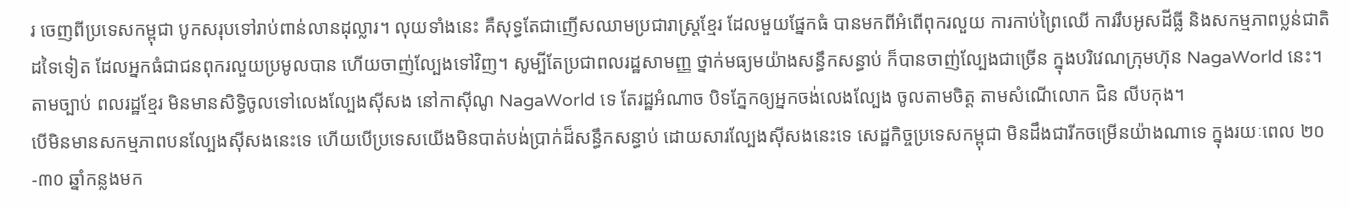រ ចេញពីប្រទេសកម្ពុជា បូកសរុបទៅរាប់ពាន់លានដុល្លារ។ លុយទាំងនេះ គឺសុទ្ធតែជាញើសឈាមប្រជារាស្ត្រខ្មែរ ដែលមួយផ្នែកធំ បានមកពីអំពើពុករលួយ ការកាប់ព្រៃឈើ ការរឹបអូសដីធ្លី និងសកម្មភាពប្លន់ជាតិដទៃទៀត ដែលអ្នកធំជាជនពុករលួយប្រមូលបាន ហើយចាញ់ល្បែងទៅវិញ។ សូម្បីតែប្រជាពលរដ្ឋសាមញ្ញ ថ្នាក់មធ្យមយ៉ាងសន្ធឹកសន្ធាប់ ក៏បានចាញ់ល្បែងជាច្រើន ក្នុងបរិវេណក្រុមហ៊ុន NagaWorld នេះ។ តាមច្បាប់ ពលរដ្ឋខ្មែរ មិនមានសិទ្ធិចូលទៅលេងល្បែងស៊ីសង នៅកាស៊ីណូ NagaWorld ទេ តែរដ្ឋអំណាច បិទភ្នែកឲ្យអ្នកចង់លេងល្បែង ចូលតាមចិត្ត តាមសំណើលោក ជិន លីបកុង។
បើមិនមានសកម្មភាពបនល្បែងស៊ីសងនេះទេ ហើយបើប្រទេសយើងមិនបាត់បង់ប្រាក់ដ៏សន្ធឹកសន្ធាប់ ដោយសារល្បែងស៊ីសងនេះទេ សេដ្ឋកិច្ចប្រទេសកម្ពុជា មិនដឹងជារីកចម្រើនយ៉ាងណាទេ ក្នុងរយៈពេល ២០-៣០ ឆ្នាំកន្លងមក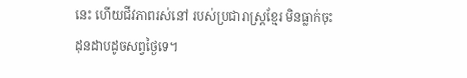នេះ ហើយជីវភាពរស់នៅ របស់ប្រជារាស្ត្រខ្មែរ មិនធ្លាក់ចុះដុនដាបដូចសព្វថ្ងៃទេ។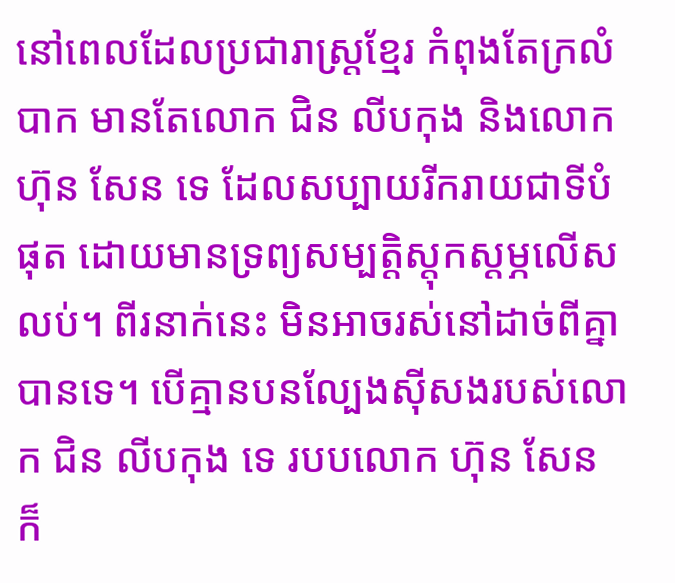នៅពេលដែលប្រជារាស្ត្រខ្មែរ កំពុងតែក្រលំបាក មានតែលោក ជិន លីបកុង និងលោក ហ៊ុន សែន ទេ ដែលសប្បាយរីករាយជាទីបំផុត ដោយមានទ្រព្យសម្បត្តិស្តុកស្តម្ភលើសលប់។ ពីរនាក់នេះ មិនអាចរស់នៅដាច់ពីគ្នាបានទេ។ បើគ្មានបនល្បែងស៊ីសងរបស់លោក ជិន លីបកុង ទេ របបលោក ហ៊ុន សែន ក៏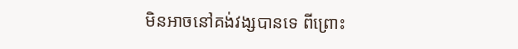មិនអាចនៅគង់វង្សបានទេ ពីព្រោះ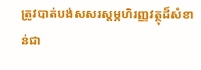ត្រូវបាត់បង់សសរស្តម្ភហិរញ្ញវត្ថុដ៏សំខាន់ជា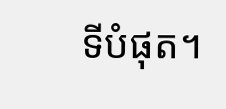ទីបំផុត។